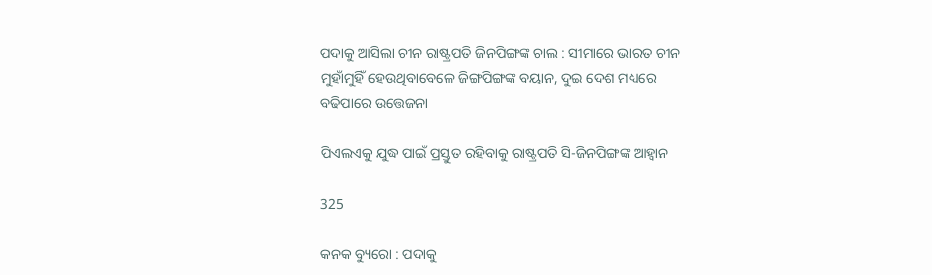ପଦାକୁ ଆସିଲା ଚୀନ ରାଷ୍ଟ୍ରପତି ଜିନପିଙ୍ଗଙ୍କ ଚାଲ : ସୀମାରେ ଭାରତ ଚୀନ ମୁହାଁମୁହିଁ ହେଉଥିବାବେଳେ ଜିଙ୍ଗପିଙ୍ଗଙ୍କ ବୟାନ, ଦୁଇ ଦେଶ ମଧ୍ୟରେ ବଢିପାରେ ଉତ୍ତେଜନା

ପିଏଲଏକୁ ଯୁଦ୍ଧ ପାଇଁ ପ୍ରସ୍ତୁତ ରହିବାକୁ ରାଷ୍ଟ୍ରପତି ସି-ଜିନପିଙ୍ଗଙ୍କ ଆହ୍ୱାନ

325

କନକ ବ୍ୟୁରୋ : ପଦାକୁ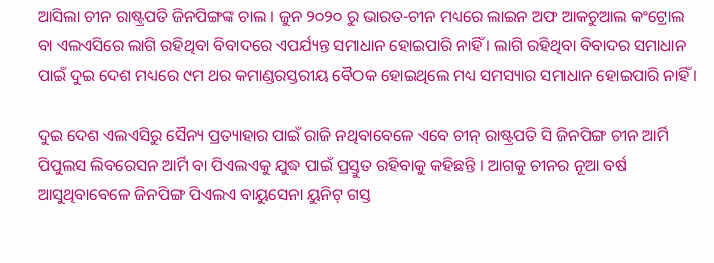ଆସିଲା ଚୀନ ରାଷ୍ଟ୍ରପତି ଜିନପିଙ୍ଗଙ୍କ ଚାଲ । ଜୁନ ୨୦୨୦ ରୁ ଭାରତ-ଚୀନ ମଧ୍ୟରେ ଲାଇନ ଅଫ ଆକଚୁଆଲ କଂଟ୍ରୋଲ ବା ଏଲଏସିରେ ଲାଗି ରହିଥିବା ବିବାଦରେ ଏପର୍ଯ୍ୟନ୍ତ ସମାଧାନ ହୋଇପାରି ନାହିଁ । ଲାଗି ରହିଥିବା ବିବାଦର ସମାଧାନ ପାଇଁ ଦୁଇ ଦେଶ ମଧ୍ୟରେ ୯ମ ଥର କମାଣ୍ଡରସ୍ତରୀୟ ବୈଠକ ହୋଇଥିଲେ ମଧ୍ୟ ସମସ୍ୟାର ସମାଧାନ ହୋଇପାରି ନାହିଁ ।

ଦୁଇ ଦେଶ ଏଲଏସିରୁ ସୈନ୍ୟ ପ୍ରତ୍ୟାହାର ପାଇଁ ରାଜି ନଥିବାବେଳେ ଏବେ ଚୀନ୍ ରାଷ୍ଟ୍ରପତି ସି ଜିନପିଙ୍ଗ ଚୀନ ଆର୍ମି ପିପୁଲସ ଲିବରେସନ ଆର୍ମି ବା ପିଏଲଏକୁ ଯୁଦ୍ଧ ପାଇଁ ପ୍ରସ୍ତୁତ ରହିବାକୁ କହିଛନ୍ତି । ଆଗକୁ ଚୀନର ନୂଆ ବର୍ଷ ଆସୁଥିବାବେଳେ ଜିନପିଙ୍ଗ ପିଏଲଏ ବାୟୁସେନା ୟୁନିଟ୍ ଗସ୍ତ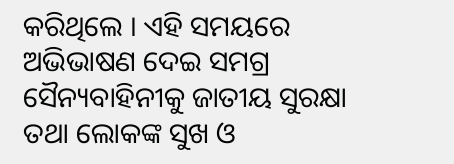କରିଥିଲେ । ଏହି ସମୟରେ ଅଭିଭାଷଣ ଦେଇ ସମଗ୍ର ସୈନ୍ୟବାହିନୀକୁ ଜାତୀୟ ସୁରକ୍ଷା ତଥା ଲୋକଙ୍କ ସୁଖ ଓ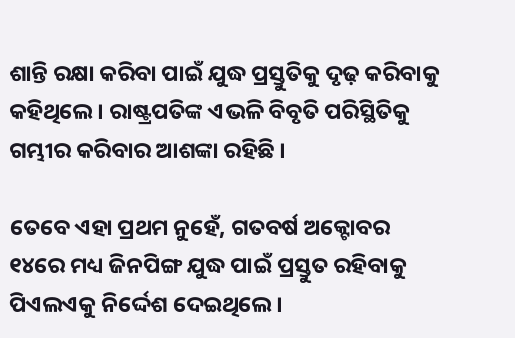ଶାନ୍ତି ରକ୍ଷା କରିବା ପାଇଁ ଯୁଦ୍ଧ ପ୍ରସ୍ତୁତିକୁ ଦୃଢ଼ କରିବାକୁ କହିଥିଲେ । ରାଷ୍ଟ୍ରପତିଙ୍କ ଏଭଳି ବିବୃତି ପରିସ୍ଥିତିକୁ ଗମ୍ଭୀର କରିବାର ଆଶଙ୍କା ରହିଛି ।

ତେବେ ଏହା ପ୍ରଥମ ନୁହେଁ, ଗତବର୍ଷ ଅକ୍ଟୋବର ୧୪ରେ ମଧ୍ୟ ଜିନପିଙ୍ଗ ଯୁଦ୍ଧ ପାଇଁ ପ୍ରସ୍ତୁତ ରହିବାକୁ ପିଏଲଏକୁ ନିର୍ଦ୍ଦେଶ ଦେଇଥିଲେ ।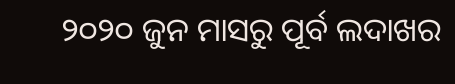୨୦୨୦ ଜୁନ ମାସରୁ ପୂର୍ବ ଲଦାଖର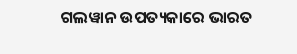ଗଲୱାନ ଉପତ୍ୟକାରେ ଭାରତ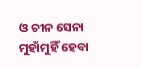ଓ ଚୀନ ସେନା ମୁହାଁମୁହିଁ ହେବା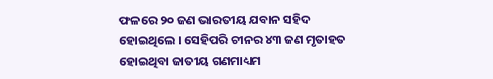ଫଳରେ ୨୦ ଜଣ ଭାରତୀୟ ଯବାନ ସହିଦ ହୋଇଥିଲେ । ସେହିପରି ଚୀନର ୪୩ ଜଣ ମୃତାହତ ହୋଇଥିବା ଜାତୀୟ ଗଣମାଧ୍ୟମ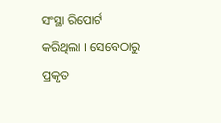ସଂସ୍ଥା ରିପୋର୍ଟ କରିଥିଲା । ସେବେଠାରୁ ପ୍ରକୃତ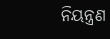ନିୟନ୍ତ୍ରଣ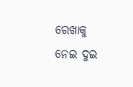ରେଖାକୁ ନେଇ ଦୁଇ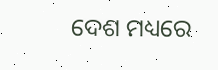ଦେଶ ମଧ୍ୟରେ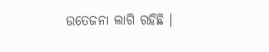ଉତେଜନା ଲାଗି ରହିଛି ।